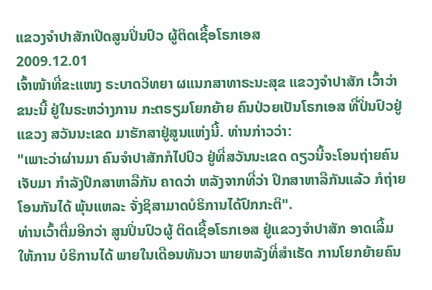ແຂວງຈຳປາສັກເປີດສູນປິ່ນປົວ ຜູ້ຕິດເຊື້ອໂຣກເອສ
2009.12.01
ເຈົ້າໜ້າທີ່ຂະແໜງ ຣະບາດວິທຍາ ຜແນກສາທາຣະນະສຸຂ ແຂວງຈຳປາສັກ ເວົ້າວ່າຂນະນີ້ ຢູ່ໃນຣະຫວ່າງການ ກະຕຣຽມໂຍກຍ້າຍ ຄົນປ່ວຍເປັນໂຣກເອສ ທີ່ປິ່ນປົວຢູ່ແຂວງ ສວັນນະເຂດ ມາຮັກສາຢູ່ສູນແຫ່ງນີ້. ທ່ານກ່າວວ່າ:
"ເພາະວ່າຜ່ານມາ ຄົນຈຳປາສັກກໍໄປປົວ ຢູ່ທີ່ສວັນນະເຂດ ດຽວນີ້ຈະໂອນຖ່າຍຄົນເຈັບມາ ກຳລັງປຶກສາຫາລືກັນ ຄາດວ່າ ຫລັງຈາກທີ່ວ່າ ປຶກສາຫາລືກັນແລ້ວ ກໍຖ່າຍໂອນກັນໄດ້ ພຸ້ນແຫລະ ຈັ່ງຊິສາມາດບໍຣິການໄດ້ປົກກະຕິ".
ທ່ານເວົ້າຕື່ມອີກວ່າ ສູນປິ່ນປົວຜູ້ ຕິດເຊື້ອໂຣກເອສ ຢູ່ແຂວງຈຳປາສັກ ອາດເລີ້ມໃຫ້ການ ບໍຣິການໄດ້ ພາຍໃນເດືອນທັນວາ ພາຍຫລັງທີ່ສຳເຣັດ ການໂຍກຍ້າຍຄົນ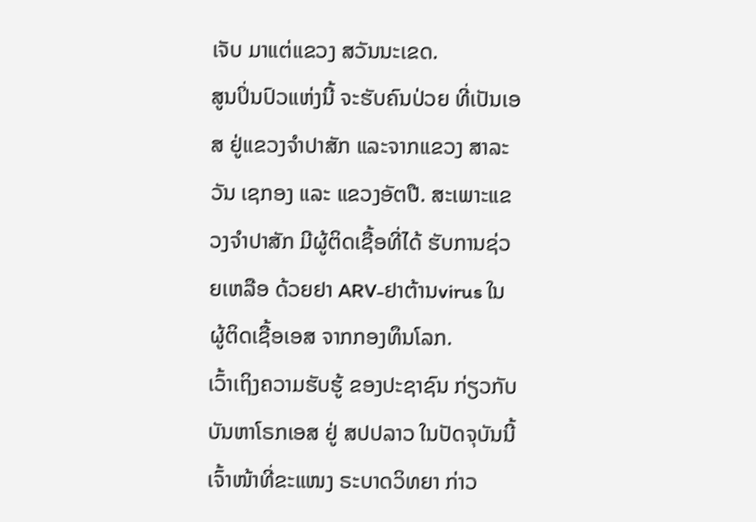ເຈັບ ມາແຕ່ແຂວງ ສວັນນະເຂດ.
ສູນປິ່ນປົວແຫ່ງນີ້ ຈະຮັບຄົນປ່ວຍ ທີ່ເປັນເອສ ຢູ່ແຂວງຈຳປາສັກ ແລະຈາກແຂວງ ສາລະວັນ ເຊກອງ ແລະ ແຂວງອັຕປື. ສະເພາະແຂວງຈຳປາສັກ ມີຜູ້ຕິດເຊື້ອທີ່ໄດ້ ຮັບການຊ່ວຍເຫລືອ ດ້ວຍຢາ ARV-ຢາຕ້ານvirus ໃນຜູ້ຕິດເຊື້ອເອສ ຈາກກອງທຶນໂລກ.
ເວົ້າເຖິງຄວາມຮັບຮູ້ ຂອງປະຊາຊົນ ກ່ຽວກັບບັນຫາໂຣກເອສ ຢູ່ ສປປລາວ ໃນປັດຈຸບັນນີ້ ເຈົ້າໜ້າທີ່ຂະແໜງ ຣະບາດວິທຍາ ກ່າວ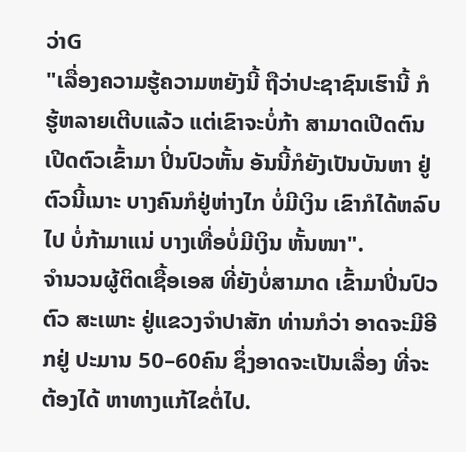ວ່າG
"ເລື່ອງຄວາມຮູ້ຄວາມຫຍັງນີ້ ຖືວ່າປະຊາຊົນເຮົານີ້ ກໍຮູ້ຫລາຍເຕີບແລ້ວ ແຕ່ເຂົາຈະບໍ່ກ້າ ສາມາດເປີດຕົນ ເປີດຕົວເຂົ້າມາ ປິ່ນປົວຫັ້ນ ອັນນີ້ກໍຍັງເປັນບັນຫາ ຢູ່ຕົວນີ້ເນາະ ບາງຄົນກໍຢູ່ຫ່າງໄກ ບໍ່ມີເງິນ ເຂົາກໍໄດ້ຫລົບໄປ ບໍ່ກ້າມາແນ່ ບາງເທື່ອບໍ່ມີເງິນ ຫັ້ນໜາ".
ຈຳນວນຜູ້ຕິດເຊື້ອເອສ ທີ່ຍັງບໍ່ສາມາດ ເຂົ້າມາປິ່ນປົວຕົວ ສະເພາະ ຢູ່ແຂວງຈຳປາສັກ ທ່ານກໍວ່າ ອາດຈະມີອີກຢູ່ ປະມານ 50–60ຄົນ ຊຶ່ງອາດຈະເປັນເລື່ອງ ທີ່ຈະຕ້ອງໄດ້ ຫາທາງແກ້ໄຂຕໍ່ໄປ.